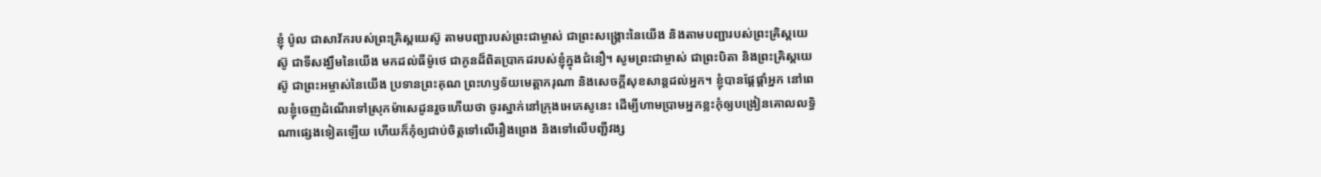ខ្ញុំ ប៉ូល ជាសាវ័ករបស់ព្រះគ្រិស្តយេស៊ូ តាមបញ្ជារបស់ព្រះជាម្ចាស់ ជាព្រះសង្គ្រោះនៃយើង និងតាមបញ្ជារបស់ព្រះគ្រិស្តយេស៊ូ ជាទីសង្ឃឹមនៃយើង មកដល់ធីម៉ូថេ ជាកូនដ៏ពិតប្រាកដរបស់ខ្ញុំក្នុងជំនឿ។ សូមព្រះជាម្ចាស់ ជាព្រះបិតា និងព្រះគ្រិស្តយេស៊ូ ជាព្រះអម្ចាស់នៃយើង ប្រទានព្រះគុណ ព្រះហឫទ័យមេត្តាករុណា និងសេចក្ដីសុខសាន្តដល់អ្នក។ ខ្ញុំបានផ្ដែផ្ដាំអ្នក នៅពេលខ្ញុំចេញដំណើរទៅស្រុកម៉ាសេដូនរួចហើយថា ចូរស្នាក់នៅក្រុងអេភេសូនេះ ដើម្បីហាមប្រាមអ្នកខ្លះកុំឲ្យបង្រៀនគោលលទ្ធិណាផ្សេងទៀតឡើយ ហើយក៏កុំឲ្យជាប់ចិត្តទៅលើរឿងព្រេង និងទៅលើបញ្ជីវង្ស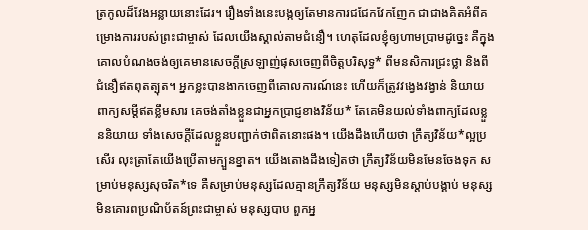ត្រកូលដ៏វែងអន្លាយនោះដែរ។ រឿងទាំងនេះបង្កឲ្យតែមានការជជែកវែកញែក ជាជាងគិតអំពីគម្រោងការរបស់ព្រះជាម្ចាស់ ដែលយើងស្គាល់តាមជំនឿ។ ហេតុដែលខ្ញុំឲ្យហាមប្រាមដូច្នេះ គឺក្នុងគោលបំណងចង់ឲ្យគេមានសេចក្ដីស្រឡាញ់ផុសចេញពីចិត្តបរិសុទ្ធ* ពីមនសិការជ្រះថ្លា និងពីជំនឿឥតពុតត្បុត។ អ្នកខ្លះបានងាកចេញពីគោលការណ៍នេះ ហើយក៏ត្រូវវង្វេងវង្វាន់ និយាយពាក្យសម្ដីឥតខ្លឹមសារ គេចង់តាំងខ្លួនជាអ្នកប្រាជ្ញខាងវិន័យ* តែគេមិនយល់ទាំងពាក្យដែលខ្លួននិយាយ ទាំងសេចក្ដីដែលខ្លួនបញ្ជាក់ថាពិតនោះផង។ យើងដឹងហើយថា ក្រឹត្យវិន័យ*ល្អប្រសើរ លុះត្រាតែយើងប្រើតាមក្បួនខ្នាត។ យើងតោងដឹងទៀតថា ក្រឹត្យវិន័យមិនមែនចែងទុក សម្រាប់មនុស្សសុចរិត*ទេ គឺសម្រាប់មនុស្សដែលគ្មានក្រឹត្យវិន័យ មនុស្សមិនស្ដាប់បង្គាប់ មនុស្សមិនគោរពប្រណិប័តន៍ព្រះជាម្ចាស់ មនុស្សបាប ពួកអ្ន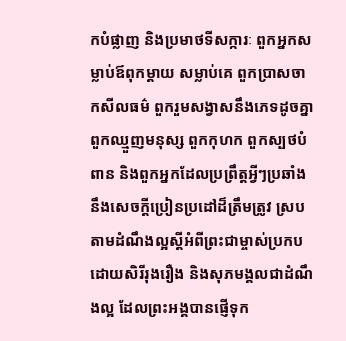កបំផ្លាញ និងប្រមាថទីសក្ការៈ ពួកអ្នកសម្លាប់ឪពុកម្ដាយ សម្លាប់គេ ពួកប្រាសចាកសីលធម៌ ពួករួមសង្វាសនឹងភេទដូចគ្នា ពួកឈ្មួញមនុស្ស ពួកកុហក ពួកស្បថបំពាន និងពួកអ្នកដែលប្រព្រឹត្តអ្វីៗប្រឆាំងនឹងសេចក្ដីប្រៀនប្រដៅដ៏ត្រឹមត្រូវ ស្របតាមដំណឹងល្អស្ដីអំពីព្រះជាម្ចាស់ប្រកបដោយសិរីរុងរឿង និងសុភមង្គលជាដំណឹងល្អ ដែលព្រះអង្គបានផ្ញើទុក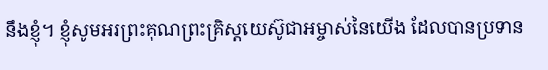នឹងខ្ញុំ។ ខ្ញុំសូមអរព្រះគុណព្រះគ្រិស្តយេស៊ូជាអម្ចាស់នៃយើង ដែលបានប្រទាន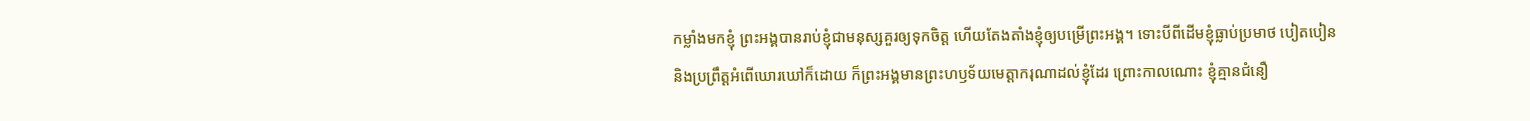កម្លាំងមកខ្ញុំ ព្រះអង្គបានរាប់ខ្ញុំជាមនុស្សគួរឲ្យទុកចិត្ត ហើយតែងតាំងខ្ញុំឲ្យបម្រើព្រះអង្គ។ ទោះបីពីដើមខ្ញុំធ្លាប់ប្រមាថ បៀតបៀន និងប្រព្រឹត្តអំពើឃោរឃៅក៏ដោយ ក៏ព្រះអង្គមានព្រះហឫទ័យមេត្តាករុណាដល់ខ្ញុំដែរ ព្រោះកាលណោះ ខ្ញុំគ្មានជំនឿ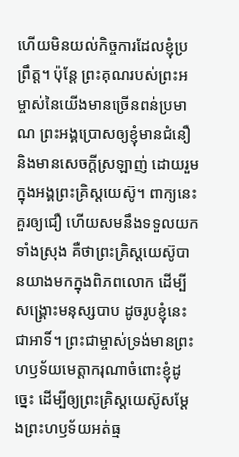ហើយមិនយល់កិច្ចការដែលខ្ញុំប្រព្រឹត្ត។ ប៉ុន្តែ ព្រះគុណរបស់ព្រះអម្ចាស់នៃយើងមានច្រើនពន់ប្រមាណ ព្រះអង្គប្រោសឲ្យខ្ញុំមានជំនឿ និងមានសេចក្ដីស្រឡាញ់ ដោយរួមក្នុងអង្គព្រះគ្រិស្តយេស៊ូ។ ពាក្យនេះគួរឲ្យជឿ ហើយសមនឹងទទួលយកទាំងស្រុង គឺថាព្រះគ្រិស្តយេស៊ូបានយាងមកក្នុងពិភពលោក ដើម្បីសង្គ្រោះមនុស្សបាប ដូចរូបខ្ញុំនេះជាអាទិ៍។ ព្រះជាម្ចាស់ទ្រង់មានព្រះហឫទ័យមេត្តាករុណាចំពោះខ្ញុំដូច្នេះ ដើម្បីឲ្យព្រះគ្រិស្តយេស៊ូសម្តែងព្រះហឫទ័យអត់ធ្ម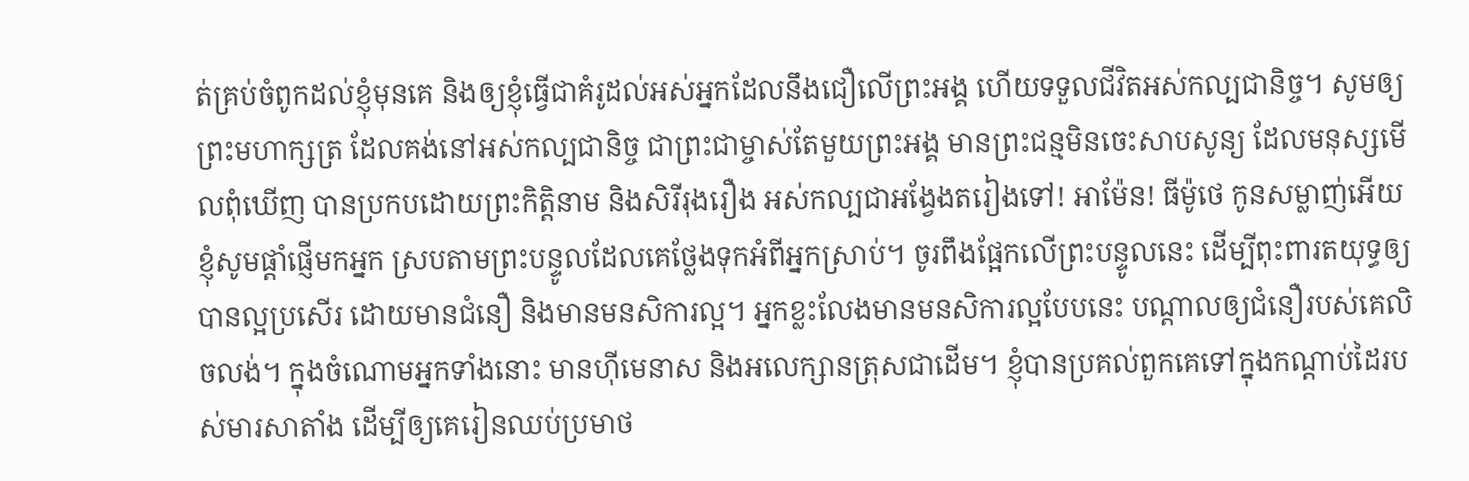ត់គ្រប់ចំពូកដល់ខ្ញុំមុនគេ និងឲ្យខ្ញុំធ្វើជាគំរូដល់អស់អ្នកដែលនឹងជឿលើព្រះអង្គ ហើយទទួលជីវិតអស់កល្បជានិច្ច។ សូមឲ្យព្រះមហាក្សត្រ ដែលគង់នៅអស់កល្បជានិច្ច ជាព្រះជាម្ចាស់តែមួយព្រះអង្គ មានព្រះជន្មមិនចេះសាបសូន្យ ដែលមនុស្សមើលពុំឃើញ បានប្រកបដោយព្រះកិត្តិនាម និងសិរីរុងរឿង អស់កល្បជាអង្វែងតរៀងទៅ! អាម៉ែន! ធីម៉ូថេ កូនសម្លាញ់អើយ ខ្ញុំសូមផ្ដាំផ្ញើមកអ្នក ស្របតាមព្រះបន្ទូលដែលគេថ្លែងទុកអំពីអ្នកស្រាប់។ ចូរពឹងផ្អែកលើព្រះបន្ទូលនេះ ដើម្បីពុះពារតយុទ្ធឲ្យបានល្អប្រសើរ ដោយមានជំនឿ និងមានមនសិការល្អ។ អ្នកខ្លះលែងមានមនសិការល្អបែបនេះ បណ្ដាលឲ្យជំនឿរបស់គេលិចលង់។ ក្នុងចំណោមអ្នកទាំងនោះ មានហ៊ីមេនាស និងអលេក្សានត្រុសជាដើម។ ខ្ញុំបានប្រគល់ពួកគេទៅក្នុងកណ្ដាប់ដៃរបស់មារសាតាំង ដើម្បីឲ្យគេរៀនឈប់ប្រមាថ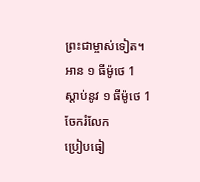ព្រះជាម្ចាស់ទៀត។
អាន ១ ធីម៉ូថេ 1
ស្ដាប់នូវ ១ ធីម៉ូថេ 1
ចែករំលែក
ប្រៀបធៀ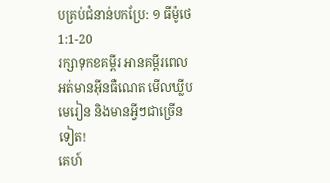បគ្រប់ជំនាន់បកប្រែ: ១ ធីម៉ូថេ 1:1-20
រក្សាទុកខគម្ពីរ អានគម្ពីរពេលអត់មានអ៊ីនធឺណេត មើលឃ្លីបមេរៀន និងមានអ្វីៗជាច្រើនទៀត!
គេហ៍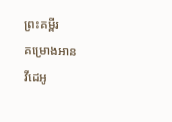ព្រះគម្ពីរ
គម្រោងអាន
វីដេអូ